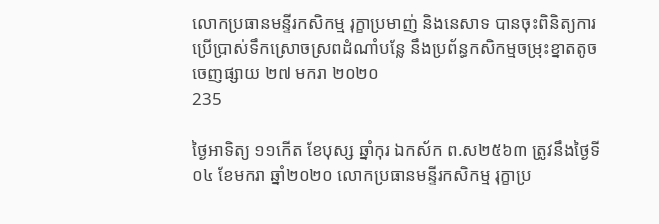លោកប្រធានមន្ទីរកសិកម្ម រុក្ខាប្រមាញ់ និងនេសាទ បានចុះពិនិត្យការប្រើប្រាស់ទឹកស្រោចស្រពដំណាំបន្លែ នឹងប្រព័ន្ធកសិកម្មចម្រុះខ្នាតតូច
ចេញផ្សាយ ២៧ មករា ២០២០
235

ថ្ងៃអាទិត្យ ១១កើត ខែបុស្ស ឆ្នាំកុរ ឯកស័ក ព.ស២៥៦៣ ត្រូវនឹងថ្ងៃទី០៤ ខែមករា ឆ្នាំ២០២០ លោកប្រធានមន្ទីរកសិកម្ម រុក្ខាប្រ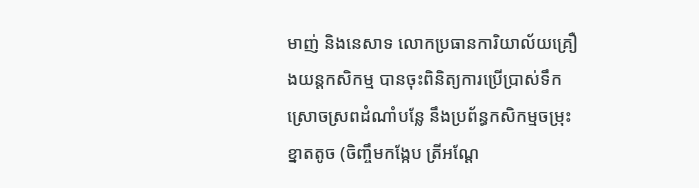មាញ់ និងនេសាទ លោកប្រធានការិយាល័យគ្រឿងយន្តកសិកម្ម បានចុះពិនិត្យការប្រើប្រាស់ទឹកស្រោចស្រពដំណាំបន្លែ នឹងប្រព័ន្ធកសិកម្មចម្រុះខ្នាតតូច (ចិញ្ចឹមកង្កែប ត្រីអណ្តែ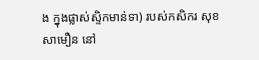ង ក្នុងផ្លាស់ស្ទិកមាន់ទា) របស់កសិករ សុខ សាមឿន នៅ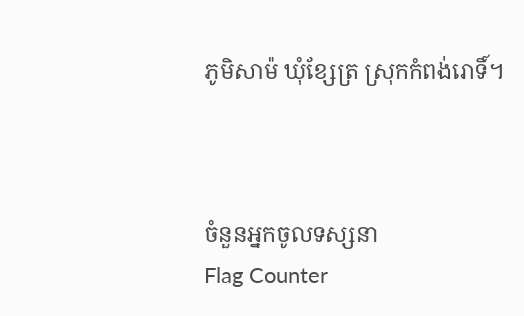ភូមិសាម៉ ឃុំខ្សែត្រ ស្រុកកំពង់រោទិ៍។



ចំនួនអ្នកចូលទស្សនា
Flag Counter